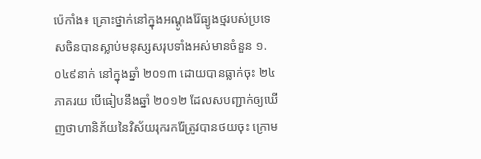ប៉េកាំង៖ គ្រោះថ្នាក់នៅក្នុងអណ្ដូងរ៉ែធ្យូងថ្មរបស់ប្រទេសចិនបានស្លាប់មនុស្សសរុបទាំងអស់មានចំនួន ១.០៤៩នាក់ នៅក្នុងឆ្នាំ ២០១៣ ដោយបានធ្លាក់ចុះ ២៤ភាគរយ បើធៀបនឹងឆ្នាំ ២០១២ ដែលសបញ្ជាក់ឲ្យឃើញថាហានិភ័យនៃវិស័យរុករករ៉ែត្រូវបានថយចុះ ក្រោម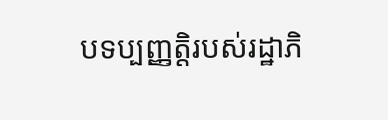បទប្បញ្ញត្តិរបស់រដ្ឋាភិ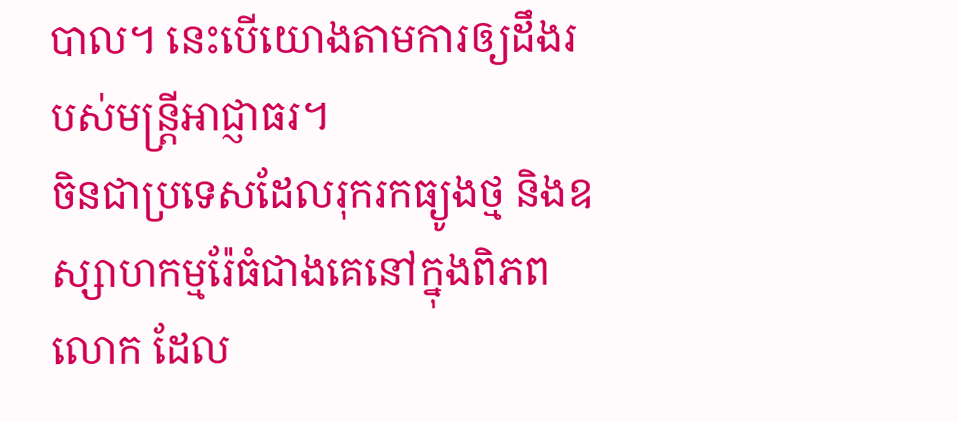បាល។ នេះបើយោងតាមការឲ្យដឹងរបស់មន្ត្រីអាជ្ញាធរ។
ចិនជាប្រទេសដែលរុករកធ្យូងថ្ម និងឧស្សាហកម្មរ៉ែធំជាងគេនៅក្នុងពិភពលោក ដែល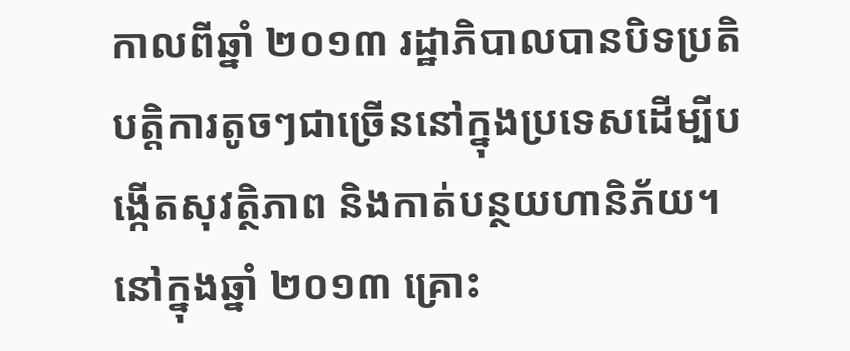កាលពីឆ្នាំ ២០១៣ រដ្ឋាភិបាលបានបិទប្រតិបត្តិការតូចៗជាច្រើននៅក្នុងប្រទេសដើម្បីបង្កើតសុវត្ថិភាព និងកាត់បន្ថយហានិភ័យ។
នៅក្នុងឆ្នាំ ២០១៣ គ្រោះ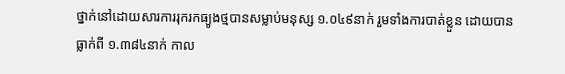ថ្នាក់នៅដោយសារការរុករកធ្យូងថ្មបានសម្លាប់មនុស្ស ១.០៤៩នាក់ រួមទាំងការបាត់ខ្លួន ដោយបានធ្លាក់ពី ១.៣៨៤នាក់ កាល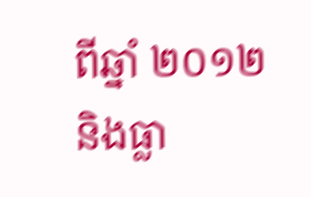ពីឆ្នាំ ២០១២ និងធ្លា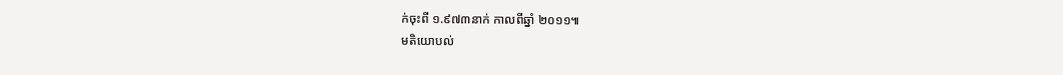ក់ចុះពី ១.៩៧៣នាក់ កាលពីឆ្នាំ ២០១១៕
មតិយោបល់